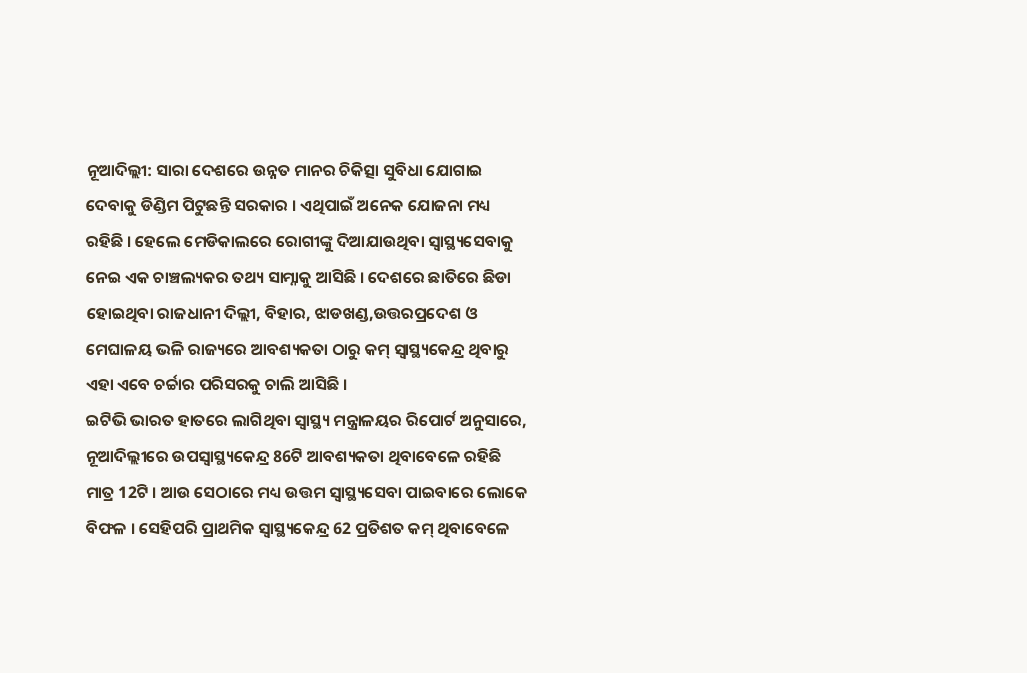ନୂଆଦିଲ୍ଲୀ: ସାରା ଦେଶରେ ଉନ୍ନତ ମାନର ଚିକିତ୍ସା ସୁବିଧା ଯୋଗାଇ ଦେବାକୁ ଡିଣ୍ଡିମ ପିଟୁଛନ୍ତି ସରକାର । ଏଥିପାଇଁ ଅନେକ ଯୋଜନା ମଧ୍ୟ ରହିଛି । ହେଲେ ମେଡିକାଲରେ ରୋଗୀଙ୍କୁ ଦିଆଯାଉଥିବା ସ୍ବାସ୍ଥ୍ୟସେବାକୁ ନେଇ ଏକ ଚାଞ୍ଚଲ୍ୟକର ତଥ୍ୟ ସାମ୍ନାକୁ ଆସିଛି । ଦେଶରେ ଛାତିରେ ଛିଡା ହୋଇଥିବା ରାଜଧାନୀ ଦିଲ୍ଲୀ, ବିହାର, ଝାଡଖଣ୍ଡ,ଉତ୍ତରପ୍ରଦେଶ ଓ ମେଘାଳୟ ଭଳି ରାଜ୍ୟରେ ଆବଶ୍ୟକତା ଠାରୁ କମ୍ ସ୍ବାସ୍ଥ୍ୟକେନ୍ଦ୍ର ଥିବାରୁ ଏହା ଏବେ ଚର୍ଚ୍ଚାର ପରିସରକୁ ଚାଲି ଆସିଛି ।
ଇଟିଭି ଭାରତ ହାତରେ ଲାଗିଥିବା ସ୍ବାସ୍ଥ୍ୟ ମନ୍ତ୍ରାଳୟର ରିପୋର୍ଟ ଅନୁସାରେ, ନୂଆଦିଲ୍ଲୀରେ ଉପସ୍ବାସ୍ଥ୍ୟକେନ୍ଦ୍ର 86ଟି ଆବଶ୍ୟକତା ଥିବାବେଳେ ରହିଛି ମାତ୍ର 12ଟି । ଆଉ ସେଠାରେ ମଧ୍ୟ ଉତ୍ତମ ସ୍ବାସ୍ଥ୍ୟସେବା ପାଇବାରେ ଲୋକେ ବିଫଳ । ସେହିପରି ପ୍ରାଥମିକ ସ୍ବାସ୍ଥ୍ୟକେନ୍ଦ୍ର 62 ପ୍ରତିଶତ କମ୍ ଥିବାବେଳେ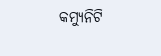କମ୍ୟୁନିଟି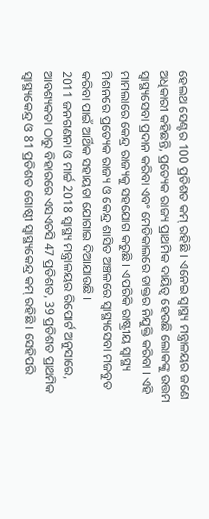ହେଲଥ ସେଣ୍ଟର 100 ପ୍ରତିଶତ କମ୍ ରହିଛି । ଏନେଇ ସ୍ବାସ୍ଥ୍ୟ ମନ୍ତ୍ରାଳୟର ଜଣେ ଅଧିକାରୀ କହିଛନ୍ତି, ପ୍ରତ୍ୟେକ ରାଜ୍ୟ ପ୍ରାଥମିକ ଦାୟିତ୍ବ ହେଉଛି ଲୋକଙ୍କୁ ଉତ୍ତମ ସ୍ବାସ୍ଥ୍ୟସେବା ପ୍ରଦାନ କରିବା ଏବଂ ମେଡିକାଲରେ ଡାକ୍ତର ନିଯୁକ୍ତି କରିବା । ଏହି ମାମଲାରେ କେନ୍ଦ୍ର ରାଜ୍ୟକୁ ସହଯୋଗ କରୁଛି । ଏପରିକି ରାଷ୍ଟ୍ରୀୟ ସ୍ବାସ୍ଥ୍ୟ ମିଶନରେ ପ୍ରତ୍ୟେକ ରାଜ୍ୟ ଓ କେନ୍ଦ୍ର ଶାସିତ ଅଞ୍ଚଳରେ ସ୍ବାସ୍ଥ୍ୟସେବା ମଜବୁତ କରିବା ପାଇଁ ଆର୍ଥିକ ସହାୟତା ଯୋଗାଇ ଦିଆଯାଉଛି ।
2011 ଜନଗଣନା ଓ ମାର୍ଚ୍ଚ 2018 ସ୍ବାସ୍ଥ୍ୟ ମନ୍ତ୍ରାଳୟର ରିପୋର୍ଟ ଅନୁସାରେ, ଆବଶ୍ୟକତା ଠାରୁ ବିହାରରେ ଏସଏଚସି 47 ପ୍ରତିଶତ, 39 ପ୍ରତିଶତ ପ୍ରାଥମିକ ସ୍ବାସ୍ଥ୍ୟକେନ୍ଦ୍ର ଓ 81 ପ୍ରତିଶତ ଗୋଷ୍ଠୀ ସ୍ବାସ୍ଥ୍ୟକେନ୍ଦ୍ର କମ୍ ରହିଛି । ସେହିପରି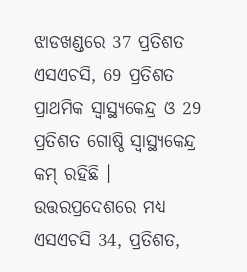ଝାଡଖଣ୍ଡରେ 37 ପ୍ରତିଶତ ଏସଏଚସି, 69 ପ୍ରତିଶତ ପ୍ରାଥମିକ ସ୍ବାସ୍ଥ୍ୟକେନ୍ଦ୍ର ଓ 29 ପ୍ରତିଶତ ଗୋଷ୍ଠି ସ୍ବାସ୍ଥ୍ୟକେନ୍ଦ୍ର କମ୍ ରହିଛି । ଉତ୍ତରପ୍ରଦେଶରେ ମଧ୍ୟ ଏସଏଚସି 34, ପ୍ରତିଶତ,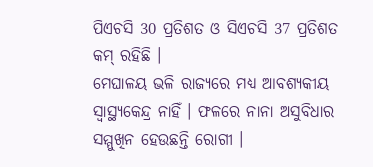ପିଏଚସି 30 ପ୍ରତିଶତ ଓ ସିଏଚସି 37 ପ୍ରତିଶତ କମ୍ ରହିଛି ।
ମେଘାଳୟ ଭଳି ରାଜ୍ୟରେ ମଧ୍ୟ ଆବଶ୍ୟକୀୟ ସ୍ବାସ୍ଥ୍ୟକେନ୍ଦ୍ର ନାହିଁ । ଫଳରେ ନାନା ଅସୁବିଧାର ସମ୍ମୁଖିନ ହେଉଛନ୍ତି ରୋଗୀ ।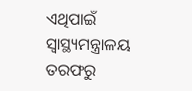ଏଥିପାଇଁ ସ୍ବାସ୍ଥ୍ୟମନ୍ତ୍ରାଳୟ ତରଫରୁ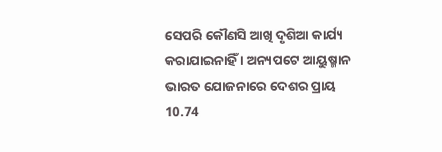ସେପରି କୌଣସି ଆଖି ଦୃଶିଆ କାର୍ଯ୍ୟ କରାଯାଇନାହିଁ । ଅନ୍ୟପଟେ ଆୟୁଷ୍ମାନ ଭାରତ ଯୋଜନାରେ ଦେଶର ପ୍ରାୟ 10.74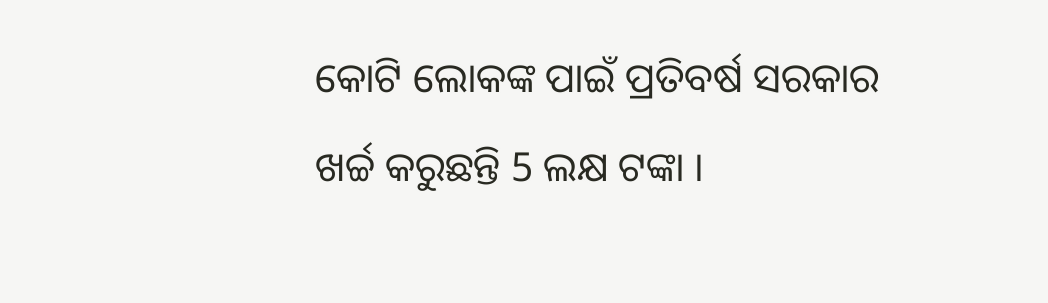କୋଟି ଲୋକଙ୍କ ପାଇଁ ପ୍ରତିବର୍ଷ ସରକାର ଖର୍ଚ୍ଚ କରୁଛନ୍ତି 5 ଲକ୍ଷ ଟଙ୍କା ।